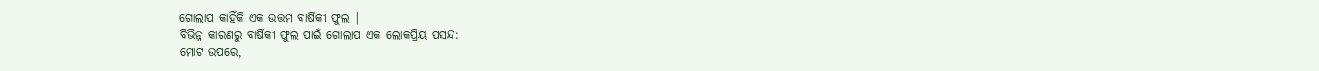ଗୋଲାପ କାହିଁକି ଏକ ଉତ୍ତମ ବାର୍ଷିକୀ ଫୁଲ |
ବିଭିନ୍ନ କାରଣରୁ ବାର୍ଷିକୀ ଫୁଲ ପାଇଁ ଗୋଲାପ ଏକ ଲୋକପ୍ରିୟ ପସନ୍ଦ:
ମୋଟ ଉପରେ,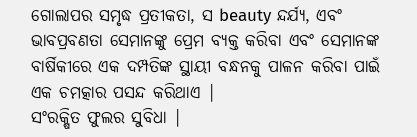ଗୋଲାପର ସମୃଦ୍ଧ ପ୍ରତୀକତା, ସ beauty ନ୍ଦର୍ଯ୍ୟ, ଏବଂ ଭାବପ୍ରବଣତା ସେମାନଙ୍କୁ ପ୍ରେମ ବ୍ୟକ୍ତ କରିବା ଏବଂ ସେମାନଙ୍କ ବାର୍ଷିକୀରେ ଏକ ଦମ୍ପତିଙ୍କ ସ୍ଥାୟୀ ବନ୍ଧନକୁ ପାଳନ କରିବା ପାଇଁ ଏକ ଚମତ୍କାର ପସନ୍ଦ କରିଥାଏ |
ସଂରକ୍ଷିତ ଫୁଲର ସୁବିଧା |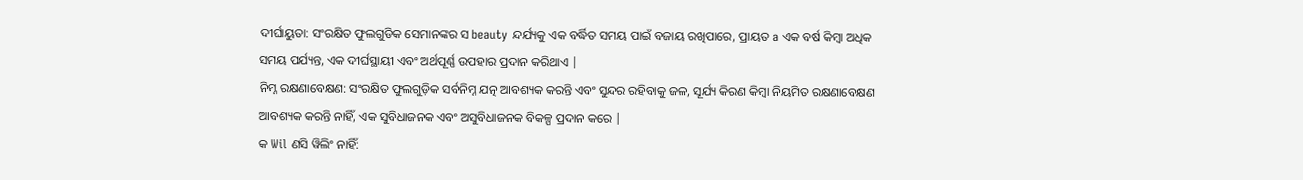ଦୀର୍ଘାୟୁତା: ସଂରକ୍ଷିତ ଫୁଲଗୁଡିକ ସେମାନଙ୍କର ସ beauty ନ୍ଦର୍ଯ୍ୟକୁ ଏକ ବର୍ଦ୍ଧିତ ସମୟ ପାଇଁ ବଜାୟ ରଖିପାରେ, ପ୍ରାୟତ a ଏକ ବର୍ଷ କିମ୍ବା ଅଧିକ ସମୟ ପର୍ଯ୍ୟନ୍ତ, ଏକ ଦୀର୍ଘସ୍ଥାୟୀ ଏବଂ ଅର୍ଥପୂର୍ଣ୍ଣ ଉପହାର ପ୍ରଦାନ କରିଥାଏ |
ନିମ୍ନ ରକ୍ଷଣାବେକ୍ଷଣ: ସଂରକ୍ଷିତ ଫୁଲଗୁଡ଼ିକ ସର୍ବନିମ୍ନ ଯତ୍ନ ଆବଶ୍ୟକ କରନ୍ତି ଏବଂ ସୁନ୍ଦର ରହିବାକୁ ଜଳ, ସୂର୍ଯ୍ୟ କିରଣ କିମ୍ବା ନିୟମିତ ରକ୍ଷଣାବେକ୍ଷଣ ଆବଶ୍ୟକ କରନ୍ତି ନାହିଁ, ଏକ ସୁବିଧାଜନକ ଏବଂ ଅସୁବିଧାଜନକ ବିକଳ୍ପ ପ୍ରଦାନ କରେ |
କ Wil ଣସି ୱିଲିଂ ନାହିଁ: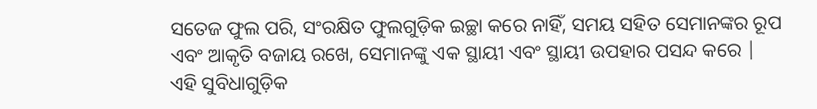ସତେଜ ଫୁଲ ପରି, ସଂରକ୍ଷିତ ଫୁଲଗୁଡ଼ିକ ଇଚ୍ଛା କରେ ନାହିଁ, ସମୟ ସହିତ ସେମାନଙ୍କର ରୂପ ଏବଂ ଆକୃତି ବଜାୟ ରଖେ, ସେମାନଙ୍କୁ ଏକ ସ୍ଥାୟୀ ଏବଂ ସ୍ଥାୟୀ ଉପହାର ପସନ୍ଦ କରେ |
ଏହି ସୁବିଧାଗୁଡ଼ିକ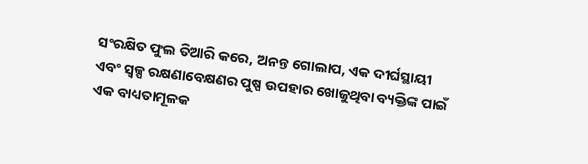ସଂରକ୍ଷିତ ଫୁଲ ତିଆରି କରେ, ଅନନ୍ତ ଗୋଲାପ, ଏକ ଦୀର୍ଘସ୍ଥାୟୀ ଏବଂ ସ୍ୱଳ୍ପ ରକ୍ଷଣାବେକ୍ଷଣର ପୁଷ୍ପ ଉପହାର ଖୋଜୁଥିବା ବ୍ୟକ୍ତିଙ୍କ ପାଇଁ ଏକ ବାଧ୍ୟତାମୂଳକ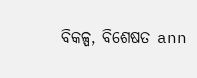ବିକଳ୍ପ, ବିଶେଷତ ann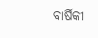ବାର୍ଷିକୀ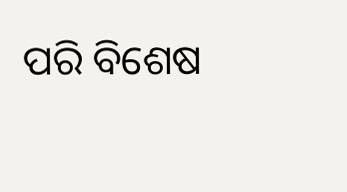ପରି ବିଶେଷ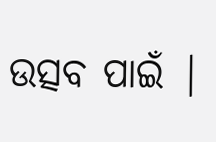ଉତ୍ସବ ପାଇଁ |